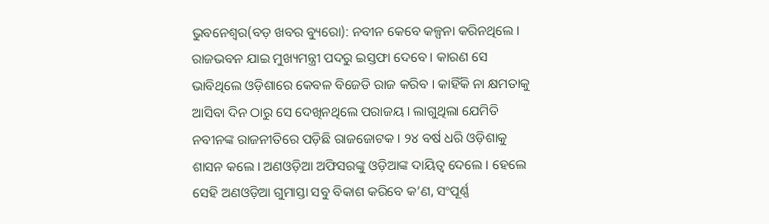ଭୁବନେଶ୍ୱର(ବଡ଼ ଖବର ବ୍ୟୁରୋ): ନବୀନ କେବେ କଳ୍ପନା କରିନଥିଲେ । ରାଜଭବନ ଯାଇ ମୁଖ୍ୟମନ୍ତ୍ରୀ ପଦରୁ ଇସ୍ତଫା ଦେବେ । କାରଣ ସେ ଭାବିଥିଲେ ଓଡ଼ିଶାରେ କେବଳ ବିଜେଡି ରାଜ କରିବ । କାହିଁକି ନା କ୍ଷମତାକୁ ଆସିବା ଦିନ ଠାରୁ ସେ ଦେଖିନଥିଲେ ପରାଜୟ । ଲାଗୁଥିଲା ଯେମିତି ନବୀନଙ୍କ ରାଜନୀତିରେ ପଡ଼ିଛି ରାଜଜୋଟକ । ୨୪ ବର୍ଷ ଧରି ଓଡ଼ିଶାକୁ ଶାସନ କଲେ । ଅଣଓଡ଼ିଆ ଅଫିସରଙ୍କୁ ଓଡ଼ିଆଙ୍କ ଦାୟିତ୍ୱ ଦେଲେ । ହେଲେ ସେହି ଅଣଓଡ଼ିଆ ଗୁମାସ୍ତା ସବୁ ବିକାଶ କରିବେ କ’ଣ, ସଂପୂର୍ଣ୍ଣ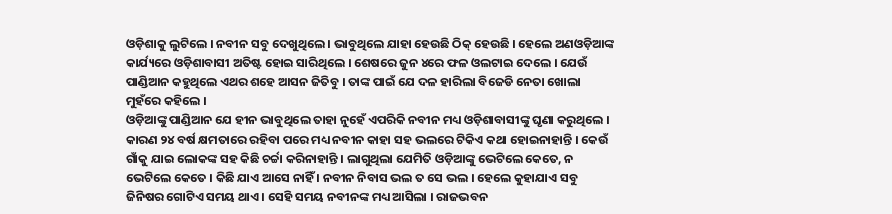ଓଡ଼ିଶାକୁ ଲୁଟିଲେ । ନବୀନ ସବୁ ଦେଖୁଥିଲେ । ଭାବୁଥିଲେ ଯାହା ହେଉଛି ଠିକ୍ ହେଉଛି । ହେଲେ ଅଣଓଡ଼ିଆଙ୍କ କାର୍ଯ୍ୟରେ ଓଡ଼ିଶାବାସୀ ଅତିଷ୍ଟ ହୋଇ ସାରିଥିଲେ । ଶେଷରେ ଜୁନ ୪ରେ ଫଳ ଓଲଟାଇ ଦେଲେ । ଯେଉଁ ପାଣ୍ଡିଆନ କହୁଥିଲେ ଏଥର ଶହେ ଆସନ ଜିତିବୁ । ତାଙ୍କ ପାଇଁ ଯେ ଦଳ ହାରିଲା ବିଜେଡି ନେତା ଖୋଲା ମୁହଁରେ କହିଲେ ।
ଓଡ଼ିଆଙ୍କୁ ପାଣ୍ଡିଆନ ଯେ ହୀନ ଭାବୁଥିଲେ ତାହା ନୁହେଁ ଏପରିକି ନବୀନ ମଧ୍ୟ ଓଡ଼ିଶାବାସୀଙ୍କୁ ଘୃଣା କରୁଥିଲେ । କାରଣ ୨୪ ବର୍ଷ କ୍ଷମତାରେ ରହିବା ପରେ ମଧ୍ୟ ନବୀନ କାହା ସହ ଭଲରେ ଟିକିଏ କଥା ହୋଇନାହାନ୍ତି । କେଉଁ ଗାଁକୁ ଯାଇ ଲୋକଙ୍କ ସହ କିଛି ଚର୍ଚ୍ଚା କରିନାହାନ୍ତି । ଲାଗୁଥିଲା ଯେମିତି ଓଡ଼ିଆଙ୍କୁ ଭେଟିଲେ କେତେ, ନ ଭେଟିଲେ କେତେ । କିଛି ଯାଏ ଆସେ ନାହିଁ । ନବୀନ ନିବାସ ଭଲ ତ ସେ ଭଲ । ହେଲେ କୁହାଯାଏ ସବୁ ଜିନିଷର ଗୋଟିଏ ସମୟ ଥାଏ । ସେହି ସମୟ ନବୀନଙ୍କ ମଧ୍ୟ ଆସିଲା । ରାଜଭବନ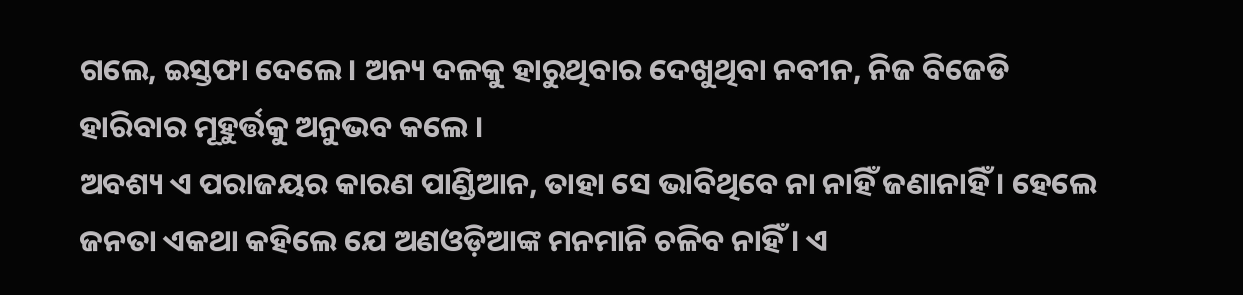ଗଲେ, ଇସ୍ତଫା ଦେଲେ । ଅନ୍ୟ ଦଳକୁ ହାରୁଥିବାର ଦେଖୁଥିବା ନବୀନ, ନିଜ ବିଜେଡି ହାରିବାର ମୂହୁର୍ତ୍ତକୁ ଅନୁଭବ କଲେ ।
ଅବଶ୍ୟ ଏ ପରାଜୟର କାରଣ ପାଣ୍ଡିଆନ, ତାହା ସେ ଭାବିଥିବେ ନା ନାହିଁ ଜଣାନାହିଁ । ହେଲେ ଜନତା ଏକଥା କହିଲେ ଯେ ଅଣଓଡ଼ିଆଙ୍କ ମନମାନି ଚଳିବ ନାହିଁ । ଏ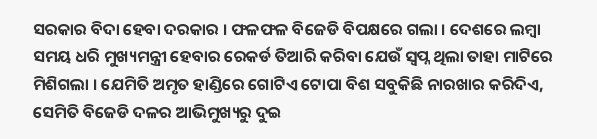ସରକାର ବିଦା ହେବା ଦରକାର । ଫଳଫଳ ବିଜେଡି ବିପକ୍ଷରେ ଗଲା । ଦେଶରେ ଲମ୍ବା ସମୟ ଧରି ମୁଖ୍ୟମନ୍ତ୍ରୀ ହେବାର ରେକର୍ଡ ତିଆରି କରିବା ଯେଉଁ ସ୍ୱପ୍ନ ଥିଲା ତାହା ମାଟିରେ ମିଶିଗଲା । ଯେମିତି ଅମୃତ ହାଣ୍ଡିରେ ଗୋଟିଏ ଟୋପା ବିଶ ସବୁକିଛି ନାରଖାର କରିଦିଏ, ସେମିତି ବିଜେଡି ଦଳର ଆଭିମୁଖ୍ୟରୁ ଦୁଇ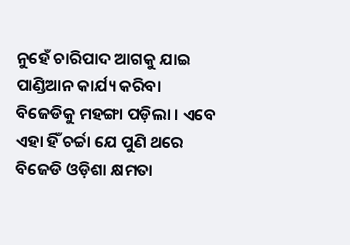ନୁହେଁ ଚାରିପାଦ ଆଗକୁ ଯାଇ ପାଣ୍ଡିଆନ କାର୍ଯ୍ୟ କରିବା ବିଜେଡିକୁ ମହଙ୍ଗା ପଡ଼ିଲା । ଏବେ ଏହା ହିଁ ଚର୍ଚ୍ଚା ଯେ ପୁଣି ଥରେ ବିଜେଡି ଓଡ଼ିଶା କ୍ଷମତା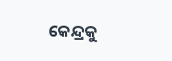କେନ୍ଦ୍ରକୁ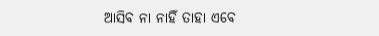ଆସିବ ନା ନାହିଁ ତାହା ଏବେ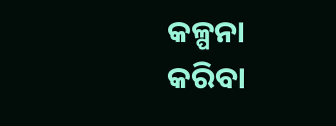କଳ୍ପନା କରିବା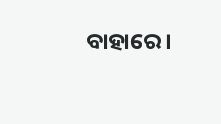ବାହାରେ ।